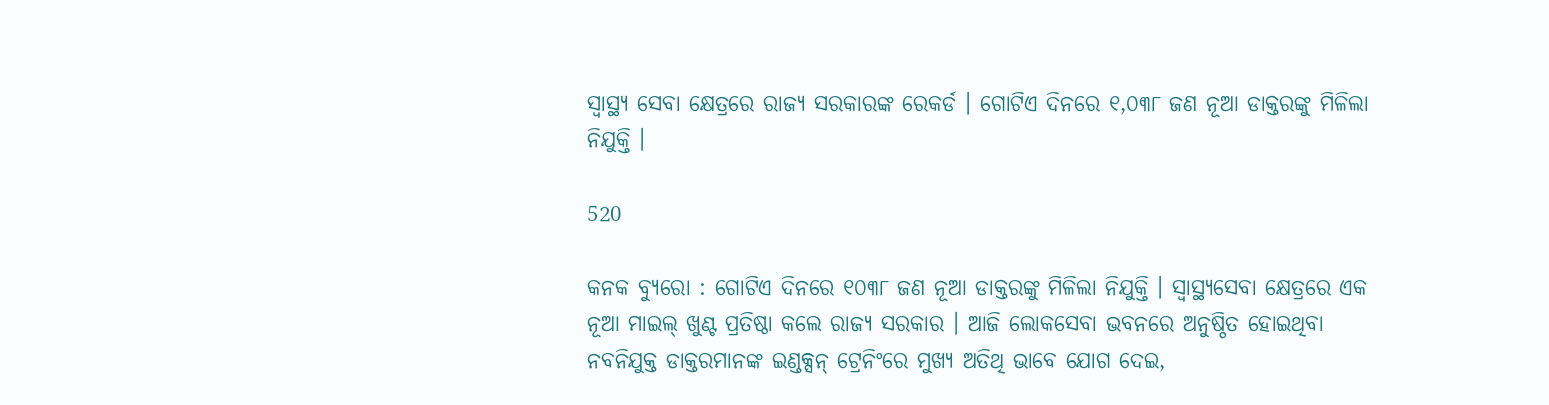ସ୍ୱାସ୍ଥ୍ୟ ସେବା କ୍ଷେତ୍ରରେ ରାଜ୍ୟ ସରକାରଙ୍କ ରେକର୍ଡ । ଗୋଟିଏ ଦିନରେ ୧,୦୩୮ ଜଣ ନୂଆ ଡାକ୍ତରଙ୍କୁ ମିଳିଲା ନିଯୁକ୍ତି ।

520

କନକ ବ୍ୟୁରୋ : ଗୋଟିଏ ଦିନରେ ୧୦୩୮ ଜଣ ନୂଆ ଡାକ୍ତରଙ୍କୁ ମିଳିଲା ନିଯୁକ୍ତି । ସ୍ୱାସ୍ଥ୍ୟସେବା କ୍ଷେତ୍ରରେ ଏକ ନୂଆ ମାଇଲ୍ ଖୁଣ୍ଟ ପ୍ରତିଷ୍ଠା କଲେ ରାଜ୍ୟ ସରକାର । ଆଜି ଲୋକସେବା ଭବନରେ ଅନୁଷ୍ଠିତ ହୋଇଥିବା ନବନିଯୁକ୍ତ ଡାକ୍ତରମାନଙ୍କ ଇଣ୍ଡକ୍ସନ୍ ଟ୍ରେନିଂରେ ମୁଖ୍ୟ ଅତିଥି ଭାବେ ଯୋଗ ଦେଇ,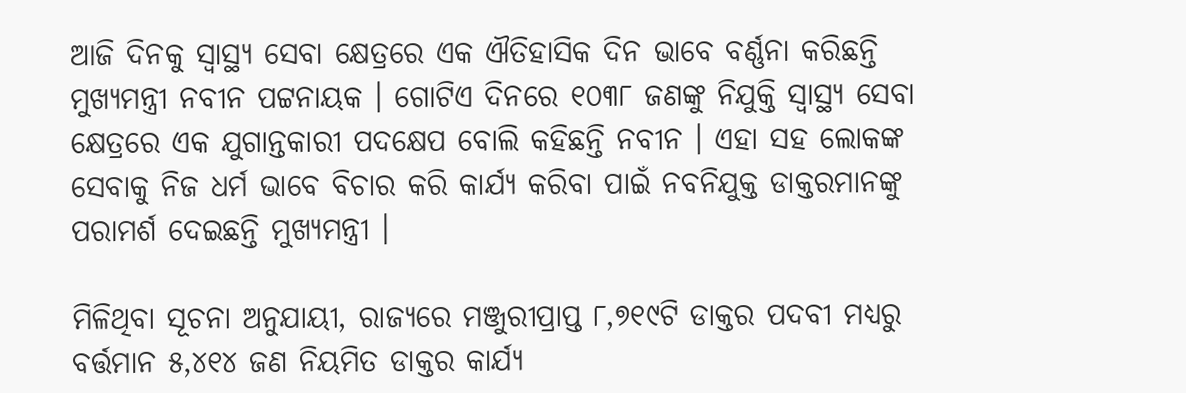ଆଜି ଦିନକୁ ସ୍ୱାସ୍ଥ୍ୟ ସେବା କ୍ଷେତ୍ରରେ ଏକ ଐତିହାସିକ ଦିନ ଭାବେ ବର୍ଣ୍ଣନା କରିଛନ୍ତି ମୁଖ୍ୟମନ୍ତ୍ରୀ ନବୀନ ପଟ୍ଟନାୟକ । ଗୋଟିଏ ଦିନରେ ୧୦୩୮ ଜଣଙ୍କୁ ନିଯୁକ୍ତି ସ୍ୱାସ୍ଥ୍ୟ ସେବା କ୍ଷେତ୍ରରେ ଏକ ଯୁଗାନ୍ତକାରୀ ପଦକ୍ଷେପ ବୋଲି କହିଛନ୍ତି ନବୀନ । ଏହା ସହ ଲୋକଙ୍କ ସେବାକୁ ନିଜ ଧର୍ମ ଭାବେ ବିଚାର କରି କାର୍ଯ୍ୟ କରିବା ପାଇଁ ନବନିଯୁକ୍ତ ଡାକ୍ତରମାନଙ୍କୁ ପରାମର୍ଶ ଦେଇଛନ୍ତି ମୁଖ୍ୟମନ୍ତ୍ରୀ ।

ମିଳିଥିବା ସୂଚନା ଅନୁଯାୟୀ, ରାଜ୍ୟରେ ମଞ୍ଜୁରୀପ୍ରାପ୍ତ ୮,୭୧୯ଟି ଡାକ୍ତର ପଦବୀ ମଧ୍ୟରୁ ବର୍ତ୍ତମାନ ୫,୪୧୪ ଜଣ ନିୟମିତ ଡାକ୍ତର କାର୍ଯ୍ୟ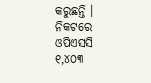କରୁଛନ୍ତି । ନିକଟରେ ଓପିଏସସି ୧,୪୦୩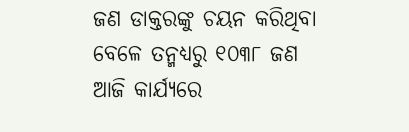ଜଣ ଡାକ୍ତରଙ୍କୁ ଚୟନ କରିଥିବା ବେଳେ ତନ୍ମଧ୍ୟରୁ ୧୦୩୮ ଜଣ ଆଜି କାର୍ଯ୍ୟରେ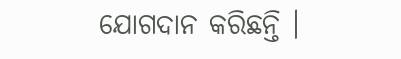ଯୋଗଦାନ କରିଛନ୍ତି ।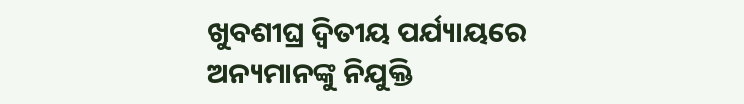ଖୁବଶୀଘ୍ର ଦ୍ୱିତୀୟ ପର୍ଯ୍ୟାୟରେ ଅନ୍ୟମାନଙ୍କୁ ନିଯୁକ୍ତି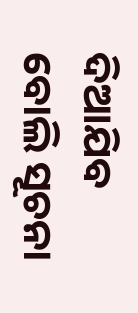ଦିଆଯିବ ବୋଲି ସୂଚନା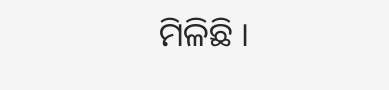ମିଳିଛି ।